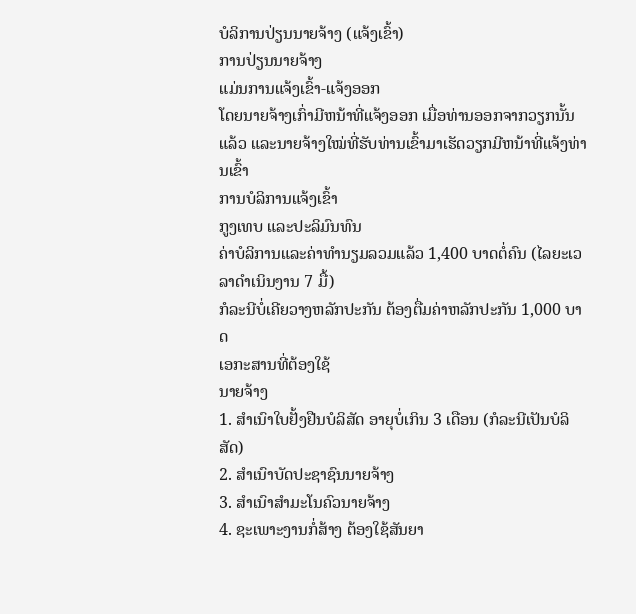ບໍລິການປ່ຽນນາຍຈ້າງ (ແຈ້ງເຂົ້າ)
ການປ່ຽນນາຍຈ້າງ
ແມ່ນການແຈ້ງເຂົ້າ-ແຈ້ງອອກ
ໂດຍນາຍຈ້າງເກົ່າມີຫນ້າທີ່ແຈ້ງອອກ ເມື່ອທ່ານອອກຈາກວຽກນັ້ນແລ້ວ ແລະນາຍຈ້າງໃໝ່ທີ່ຮັບທ່ານເຂົ້າມາເຮັດວຽກມີຫນ້າທີ່ແຈ້ງທ່ານເຂົ້າ
ການບໍລິການແຈ້ງເຂົ້າ
ກູງເທບ ແລະປະລິມົນທົນ
ຄ່າບໍລິການແລະຄ່າທຳນຽມລວມແລ້ວ 1,400 ບາດຕໍ່ຄົນ (ໄລຍະເວລາດຳເນິນງານ 7 ມື້)
ກໍລະນີບໍ່ເຄີຍວາງຫລັກປະກັນ ຕ້ອງຕື່ມຄ່າຫລັກປະກັນ 1,000 ບາດ
ເອກະສານທີ່ຕ້ອງໃຊ້
ນາຍຈ້າງ
1. ສຳເນົາໃບຢັ້ງຢືນບໍລິສັດ ອາຍຸບໍ່ເກິນ 3 ເດືອນ (ກໍລະນີເປັນບໍລິສັດ)
2. ສຳເນົາບັດປະຊາຊົນນາຍຈ້າງ
3. ສຳເນົາສຳມະໂນຄົວນາຍຈ້າງ
4. ຊະເພາະງານກໍ່ສ້າງ ຕ້ອງໃຊ້ສັນຍາ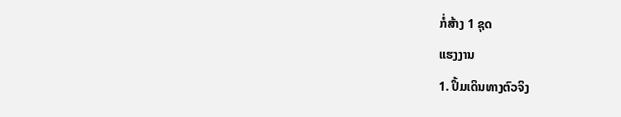ກໍ່ສ້າງ 1 ຊຸດ
ແຮງງານ
1. ປຶ້ມເດິນທາງຕົວຈິງ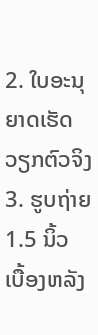2. ໃບອະນຸຍາດເຮັດວຽກຕົວຈິງ
3. ຮູບຖ່າຍ 1.5 ນິ້ວ ເບື້ອງຫລັງ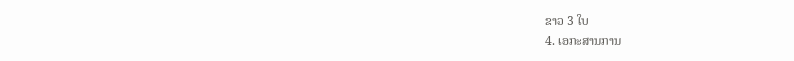ຂາວ 3 ໃບ
4. ເອກະສານການ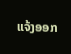ແຈ້ງອອກ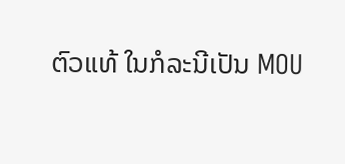ຕົວແທ້ ໃນກໍລະນີເປັນ MOU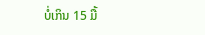ບໍ່ເກິນ 15 ມື້